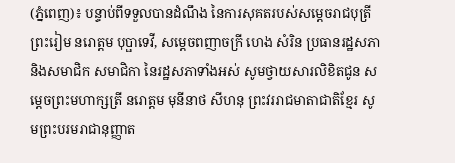(ភ្នំពេញ)៖ បន្ទាប់ពីទទួលបានដំណឹង នៃការសុគតរបស់សម្តេចរាជបុត្រី ព្រះរៀម នរោត្តម បុប្ផាទេវី, សម្ដេចពញាចក្រី ហេង សំរិន ប្រធានរដ្ឋសភា និងសមាជិក សមាជិកា នៃរដ្ឋសភាទាំងអស់ សូមថ្វាយសារលិខិតជូន សម្តេចព្រះមហាក្សត្រី នរោត្តម មុនីនាថ សីហនុ ព្រះវររាជមាតាជាតិខ្មែរ សូមព្រះបរមរាជានុញ្ញាត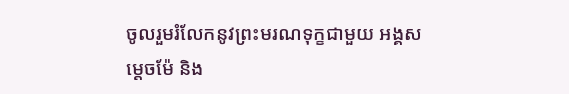ចូលរួមរំលែកនូវព្រះមរណទុក្ខជាមួយ អង្គសម្តេចម៉ែ និង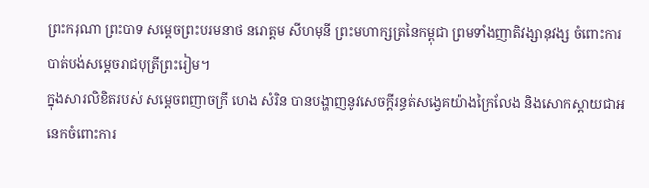ព្រះករុណា ព្រះបាទ សម្តេចព្រះបរមនាថ នរោត្តម សីហមុនី ព្រះមហាក្សត្រនៃកម្ពុជា ព្រមទាំងញាតិវង្សានុវង្ស ចំពោះការបាត់បង់សម្តេចរាជបុត្រីព្រះរៀម។
ក្នុងសារលិខិតរបស់ សម្ដេចពញាចក្រី ហេង សំរិន បានបង្ហាញនូវសេចក្ដីរន្ធត់សង្វេគយ៉ាងក្រៃលែង និងសោកស្តាយជាអនេកចំពោះការ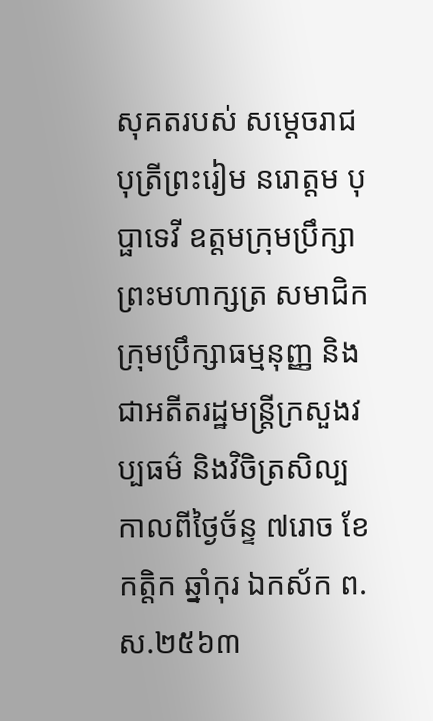សុគតរបស់ សម្ដេចរាជបុត្រីព្រះរៀម នរោត្តម បុប្ផាទេវី ឧត្តមក្រុមប្រឹក្សាព្រះមហាក្សត្រ សមាជិកក្រុមប្រឹក្សាធម្មនុញ្ញ និងជាអតីតរដ្ឋមន្ត្រីក្រសួងវប្បធម៌ និងវិចិត្រសិល្ប កាលពីថ្ងៃច័ន្ទ ៧រោច ខែកត្តិក ឆ្នាំកុរ ឯកស័ក ព.ស.២៥៦៣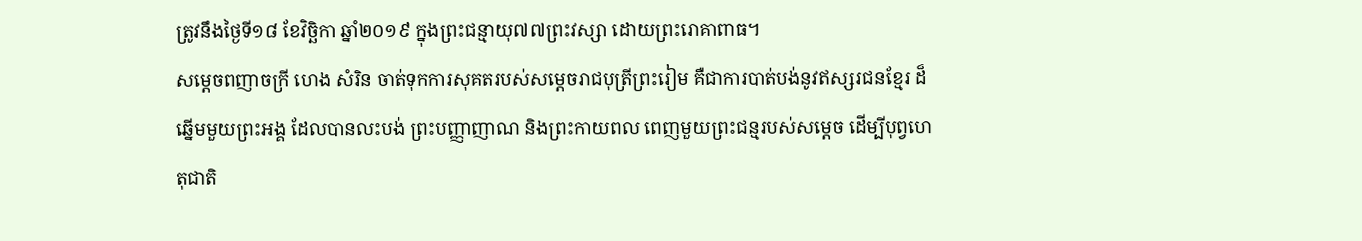ត្រូវនឹងថ្ងៃទី១៨ ខែវិច្ឆិកា ឆ្នាំ២០១៩ ក្នុងព្រះជន្មាយុ៧៧ព្រះវស្សា ដោយព្រះរោគាពាធ។
សម្ដេចពញាចក្រី ហេង សំរិន ចាត់ទុកការសុគតរបស់សម្តេចរាជបុត្រីព្រះរៀម គឺជាការបាត់បង់នូវឥស្សរជនខ្មែរ ដ៏ឆ្នើមមួយព្រះអង្គ ដែលបានលះបង់ ព្រះបញ្ញាញាណ និងព្រះកាយពល ពេញមួយព្រះជន្មរបស់សម្តេច ដើម្បីបុព្វហេតុជាតិ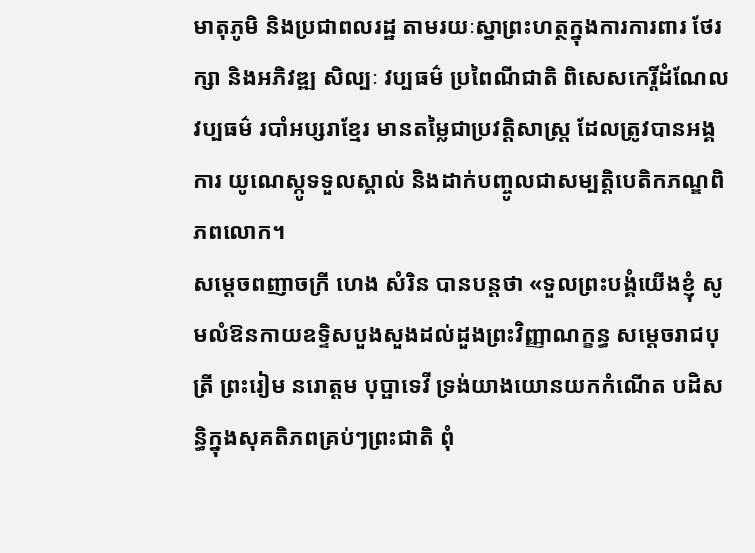មាតុភូមិ និងប្រជាពលរដ្ឋ តាមរយៈស្នាព្រះហត្ថក្នុងការការពារ ថែរក្សា និងអភិវឌ្ឍ សិល្បៈ វប្បធម៌ ប្រពៃណីជាតិ ពិសេសកេរ្តិ៍ដំណែលវប្បធម៌ របាំអប្សរាខ្មែរ មានតម្លៃជាប្រវត្តិសាស្ត្រ ដែលត្រូវបានអង្គការ យូណេស្កូទទួលស្គាល់ និងដាក់បញ្ចូលជាសម្បត្តិបេតិកភណ្ឌពិភពលោក។
សម្ដេចពញាចក្រី ហេង សំរិន បានបន្ដថា «ទួលព្រះបង្គំយើងខ្ញុំ សូមលំឱនកាយឧទ្ទិសបួងសួងដល់ដួងព្រះវិញ្ញាណក្ខន្ធ សម្តេចរាជបុត្រី ព្រះរៀម នរោត្តម បុប្ផាទេវី ទ្រង់យាងយោនយកកំណើត បដិសន្ធិក្នុងសុគតិភពគ្រប់ៗព្រះជាតិ ពុំ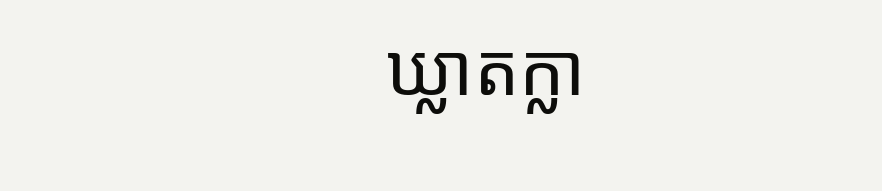ឃ្លាតក្លា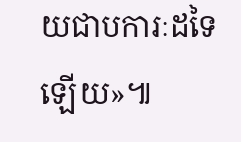យជាបការៈដទៃឡើយ»៕